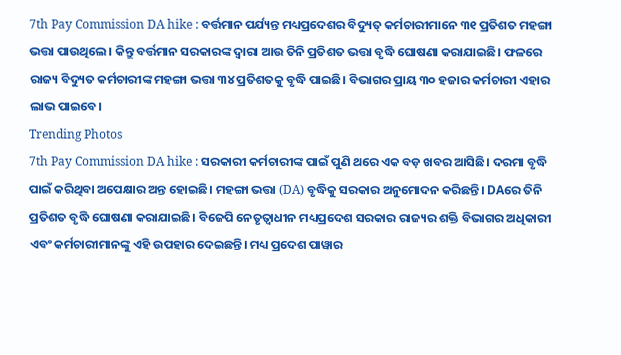7th Pay Commission DA hike : ବର୍ତ୍ତମାନ ପର୍ଯ୍ୟନ୍ତ ମଧ୍ୟପ୍ରଦେଶର ବିଦ୍ୟୁତ୍ କର୍ମଚାରୀମାନେ ୩୧ ପ୍ରତିଶତ ମହଙ୍ଗା ଭତ୍ତା ପାଉଥିଲେ। କିନ୍ତୁ ବର୍ତ୍ତମାନ ସରକାରଙ୍କ ଦ୍ୱାରା ଆଉ ତିନି ପ୍ରତିଶତ ଭତ୍ତା ବୃଦ୍ଧି ଘୋଷଣା କରାଯାଇଛି। ଫଳରେ ରାଜ୍ୟ ବିଦ୍ୟୁତ କର୍ମଚାରୀଙ୍କ ମହଙ୍ଗା ଭତ୍ତା ୩୪ ପ୍ରତିଶତକୁ ବୃଦ୍ଧି ପାଇଛି। ବିଭାଗର ପ୍ରାୟ ୩୦ ହଜାର କର୍ମଚାରୀ ଏହାର ଲାଭ ପାଇବେ।
Trending Photos
7th Pay Commission DA hike : ସରକାରୀ କର୍ମଚାରୀଙ୍କ ପାଇଁ ପୁଣି ଥରେ ଏକ ବଡ଼ ଖବର ଆସିଛି। ଦରମା ବୃଦ୍ଧି ପାଇଁ କରିଥିବା ଅପେକ୍ଷାର ଅନ୍ତ ହୋଇଛି। ମହଙ୍ଗା ଭତ୍ତା (DA) ବୃଦ୍ଧିକୁ ସରକାର ଅନୁମୋଦନ କରିଛନ୍ତି। DAରେ ତିନି ପ୍ରତିଶତ ବୃଦ୍ଧି ଘୋଷଣା କରାଯାଇଛି। ବିଜେପି ନେତୃତ୍ୱାଧୀନ ମଧ୍ୟପ୍ରଦେଶ ସରକାର ରାଜ୍ୟର ଶକ୍ତି ବିଭାଗର ଅଧିକାରୀ ଏବଂ କର୍ମଚାରୀମାନଙ୍କୁ ଏହି ଉପହାର ଦେଇଛନ୍ତି। ମଧ୍ୟ ପ୍ରଦେଶ ପାୱାର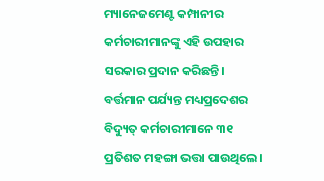ମ୍ୟାନେଜମେଣ୍ଟ କମ୍ପାନୀର କର୍ମଚାରୀମାନଙ୍କୁ ଏହି ଉପହାର ସରକାର ପ୍ରଦାନ କରିଛନ୍ତି।
ବର୍ତ୍ତମାନ ପର୍ଯ୍ୟନ୍ତ ମଧ୍ୟପ୍ରଦେଶର ବିଦ୍ୟୁତ୍ କର୍ମଚାରୀମାନେ ୩୧ ପ୍ରତିଶତ ମହଙ୍ଗା ଭତ୍ତା ପାଉଥିଲେ।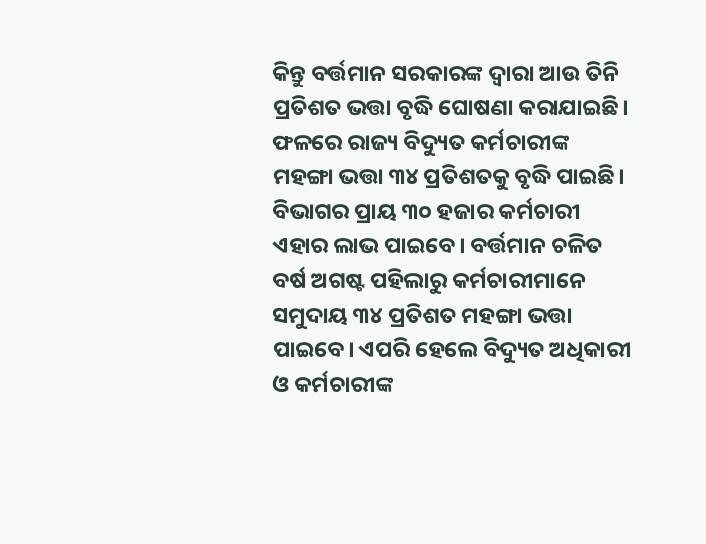କିନ୍ତୁ ବର୍ତ୍ତମାନ ସରକାରଙ୍କ ଦ୍ୱାରା ଆଉ ତିନି ପ୍ରତିଶତ ଭତ୍ତା ବୃଦ୍ଧି ଘୋଷଣା କରାଯାଇଛି। ଫଳରେ ରାଜ୍ୟ ବିଦ୍ୟୁତ କର୍ମଚାରୀଙ୍କ ମହଙ୍ଗା ଭତ୍ତା ୩୪ ପ୍ରତିଶତକୁ ବୃଦ୍ଧି ପାଇଛି। ବିଭାଗର ପ୍ରାୟ ୩୦ ହଜାର କର୍ମଚାରୀ ଏହାର ଲାଭ ପାଇବେ। ବର୍ତ୍ତମାନ ଚଳିତ ବର୍ଷ ଅଗଷ୍ଟ ପହିଲାରୁ କର୍ମଚାରୀମାନେ ସମୁଦାୟ ୩୪ ପ୍ରତିଶତ ମହଙ୍ଗା ଭତ୍ତା ପାଇବେ। ଏପରି ହେଲେ ବିଦ୍ୟୁତ ଅଧିକାରୀ ଓ କର୍ମଚାରୀଙ୍କ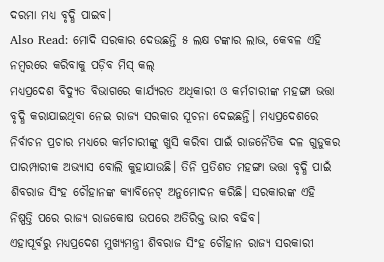ଦରମା ମଧ୍ୟ ବୃଦ୍ଧି ପାଇବ।
Also Read: ମୋଦି ସରକାର ଦେଉଛନ୍ତି ୫ ଲକ୍ଷ ଟଙ୍କାର ଲାଭ, କେବଳ ଏହି ନମ୍ବରରେ କରିବାକୁ ପଡ଼ିବ ମିସ୍ କଲ୍
ମଧ୍ୟପ୍ରଦେଶ ବିଦ୍ୟୁତ ବିଭାଗରେ କାର୍ଯ୍ୟରତ ଅଧିକାରୀ ଓ କର୍ମଚାରୀଙ୍କ ମହଙ୍ଗା ଭତ୍ତା ବୃଦ୍ଧି କରାଯାଇଥିବା ନେଇ ରାଜ୍ୟ ସରକାର ସୂଚନା ଦେଇଛନ୍ତି। ମଧ୍ୟପ୍ରଦେଶରେ ନିର୍ବାଚନ ପ୍ରଚାର ମଧ୍ୟରେ କର୍ମଚାରୀଙ୍କୁ ଖୁସି କରିବା ପାଇଁ ରାଜନୈତିକ ଦଳ ଗୁଡୁକର ପାରମ୍ପାରୀକ ଅଭ୍ୟାସ ବୋଲି କୁହାଯାଉଛି। ତିନି ପ୍ରତିଶତ ମହଙ୍ଗା ଭତ୍ତା ବୃଦ୍ଧି ପାଇଁ ଶିବରାଜ ସିଂହ ଚୌହାନଙ୍କ କ୍ୟାବିନେଟ୍ ଅନୁମୋଦନ କରିଛି। ସରକାରଙ୍କ ଏହି ନିଷ୍ପତ୍ତି ପରେ ରାଜ୍ୟ ରାଜକୋଷ ଉପରେ ଅତିରିକ୍ତ ଭାର ବଢିବ।
ଏହାପୂର୍ବରୁ ମଧ୍ୟପ୍ରଦେଶ ମୁଖ୍ୟମନ୍ତ୍ରୀ ଶିବରାଜ ସିଂହ ଚୌହାନ ରାଜ୍ୟ ସରକାରୀ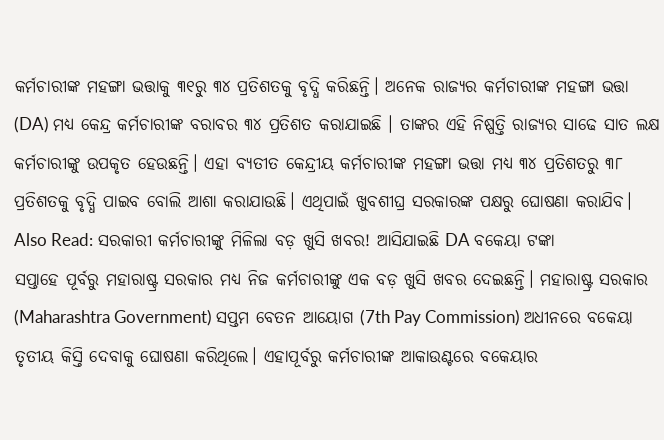କର୍ମଚାରୀଙ୍କ ମହଙ୍ଗା ଭତ୍ତାକୁ ୩୧ରୁ ୩୪ ପ୍ରତିଶତକୁ ବୃଦ୍ଧି କରିଛନ୍ତି। ଅନେକ ରାଜ୍ୟର କର୍ମଚାରୀଙ୍କ ମହଙ୍ଗା ଭତ୍ତା (DA) ମଧ୍ୟ କେନ୍ଦ୍ର କର୍ମଚାରୀଙ୍କ ବରାବର ୩୪ ପ୍ରତିଶତ କରାଯାଇଛି । ତାଙ୍କର ଏହି ନିଷ୍ପତ୍ତି ରାଜ୍ୟର ସାଢେ ସାତ ଲକ୍ଷ କର୍ମଚାରୀଙ୍କୁ ଉପକୃତ ହେଉଛନ୍ତି। ଏହା ବ୍ୟତୀତ କେନ୍ଦ୍ରୀୟ କର୍ମଚାରୀଙ୍କ ମହଙ୍ଗା ଭତ୍ତା ମଧ୍ୟ ୩୪ ପ୍ରତିଶତରୁ ୩୮ ପ୍ରତିଶତକୁ ବୃଦ୍ଧି ପାଇବ ବୋଲି ଆଶା କରାଯାଉଛି। ଏଥିପାଇଁ ଖୁବଶୀଘ୍ର ସରକାରଙ୍କ ପକ୍ଷରୁ ଘୋଷଣା କରାଯିବ।
Also Read: ସରକାରୀ କର୍ମଚାରୀଙ୍କୁ ମିଳିଲା ବଡ଼ ଖୁସି ଖବର! ଆସିଯାଇଛି DA ବକେୟା ଟଙ୍କା
ସପ୍ତାହେ ପୂର୍ବରୁ ମହାରାଷ୍ଟ୍ର ସରକାର ମଧ୍ୟ ନିଜ କର୍ମଚାରୀଙ୍କୁ ଏକ ବଡ଼ ଖୁସି ଖବର ଦେଇଛନ୍ତି। ମହାରାଷ୍ଟ୍ର ସରକାର (Maharashtra Government) ସପ୍ତମ ବେତନ ଆୟୋଗ (7th Pay Commission) ଅଧୀନରେ ବକେୟା ତୃତୀୟ କିସ୍ତି ଦେବାକୁ ଘୋଷଣା କରିଥିଲେ। ଏହାପୂର୍ବରୁ କର୍ମଚାରୀଙ୍କ ଆକାଉଣ୍ଟରେ ବକେୟାର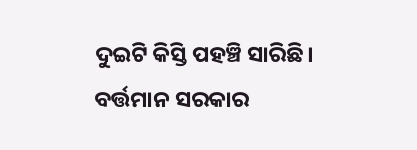ଦୁଇଟି କିସ୍ତି ପହଞ୍ଚି ସାରିଛି। ବର୍ତ୍ତମାନ ସରକାର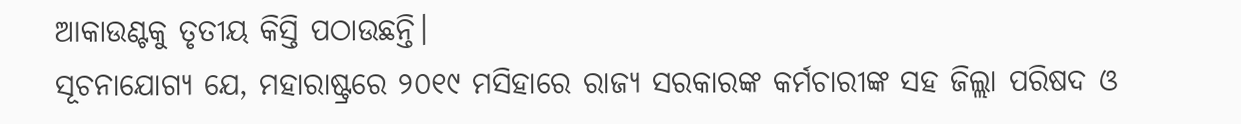ଆକାଉଣ୍ଟକୁ ତୃତୀୟ କିସ୍ତି ପଠାଉଛନ୍ତି।
ସୂଚନାଯୋଗ୍ୟ ଯେ, ମହାରାଷ୍ଟ୍ରରେ ୨୦୧୯ ମସିହାରେ ରାଜ୍ୟ ସରକାରଙ୍କ କର୍ମଚାରୀଙ୍କ ସହ ଜିଲ୍ଲା ପରିଷଦ ଓ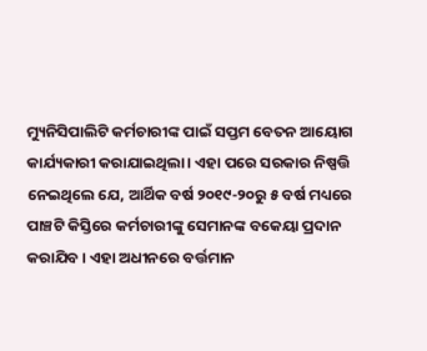ମ୍ୟୁନିସିପାଲିଟି କର୍ମଚାରୀଙ୍କ ପାଇଁ ସପ୍ତମ ବେତନ ଆୟୋଗ କାର୍ଯ୍ୟକାରୀ କରାଯାଇଥିଲା। ଏହା ପରେ ସରକାର ନିଷ୍ପତ୍ତି ନେଇଥିଲେ ଯେ, ଆର୍ଥିକ ବର୍ଷ ୨୦୧୯-୨୦ରୁ ୫ ବର୍ଷ ମଧ୍ୟରେ ପାଞ୍ଚଟି କିସ୍ତିରେ କର୍ମଚାରୀଙ୍କୁ ସେମାନଙ୍କ ବକେୟା ପ୍ରଦାନ କରାଯିବ । ଏହା ଅଧୀନରେ ବର୍ତ୍ତମାନ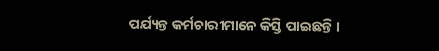ପର୍ଯ୍ୟନ୍ତ କର୍ମଚାରୀମାନେ କିସ୍ତି ପାଇଛନ୍ତି ।